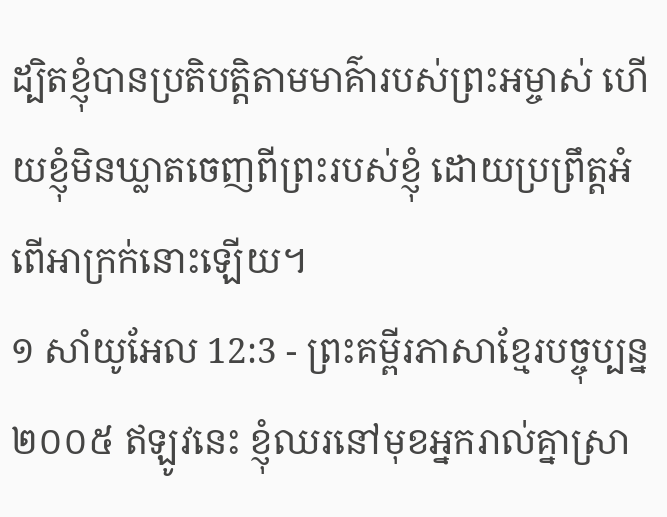ដ្បិតខ្ញុំបានប្រតិបត្តិតាមមាគ៌ារបស់ព្រះអម្ចាស់ ហើយខ្ញុំមិនឃ្លាតចេញពីព្រះរបស់ខ្ញុំ ដោយប្រព្រឹត្តអំពើអាក្រក់នោះឡើយ។
១ សាំយូអែល 12:3 - ព្រះគម្ពីរភាសាខ្មែរបច្ចុប្បន្ន ២០០៥ ឥឡូវនេះ ខ្ញុំឈរនៅមុខអ្នករាល់គ្នាស្រា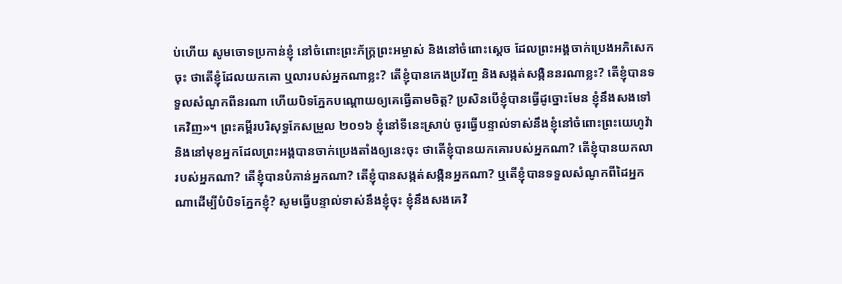ប់ហើយ សូមចោទប្រកាន់ខ្ញុំ នៅចំពោះព្រះភ័ក្ត្រព្រះអម្ចាស់ និងនៅចំពោះស្ដេច ដែលព្រះអង្គចាក់ប្រេងអភិសេកចុះ ថាតើខ្ញុំដែលយកគោ ឬលារបស់អ្នកណាខ្លះ? តើខ្ញុំបានកេងប្រវ័ញ្ច និងសង្កត់សង្កិននរណាខ្លះ? តើខ្ញុំបានទទួលសំណូកពីនរណា ហើយបិទភ្នែកបណ្ដោយឲ្យគេធ្វើតាមចិត្ត? ប្រសិនបើខ្ញុំបានធ្វើដូច្នោះមែន ខ្ញុំនឹងសងទៅគេវិញ»។ ព្រះគម្ពីរបរិសុទ្ធកែសម្រួល ២០១៦ ខ្ញុំនៅទីនេះស្រាប់ ចូរធ្វើបន្ទាល់ទាស់នឹងខ្ញុំនៅចំពោះព្រះយេហូវ៉ា និងនៅមុខអ្នកដែលព្រះអង្គបានចាក់ប្រេងតាំងឲ្យនេះចុះ ថាតើខ្ញុំបានយកគោរបស់អ្នកណា? តើខ្ញុំបានយកលារបស់អ្នកណា? តើខ្ញុំបានបំភាន់អ្នកណា? តើខ្ញុំបានសង្កត់សង្កិនអ្នកណា? ឬតើខ្ញុំបានទទួលសំណូកពីដៃអ្នកណាដើម្បីបំបិទភ្នែកខ្ញុំ? សូមធ្វើបន្ទាល់ទាស់នឹងខ្ញុំចុះ ខ្ញុំនឹងសងគេវិ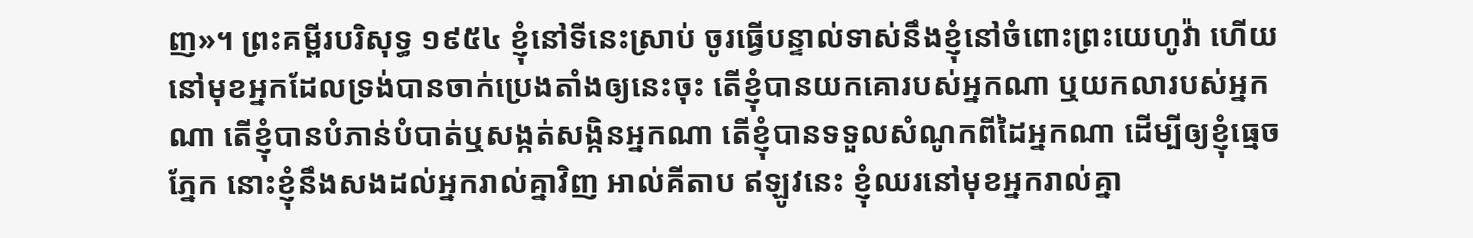ញ»។ ព្រះគម្ពីរបរិសុទ្ធ ១៩៥៤ ខ្ញុំនៅទីនេះស្រាប់ ចូរធ្វើបន្ទាល់ទាស់នឹងខ្ញុំនៅចំពោះព្រះយេហូវ៉ា ហើយនៅមុខអ្នកដែលទ្រង់បានចាក់ប្រេងតាំងឲ្យនេះចុះ តើខ្ញុំបានយកគោរបស់អ្នកណា ឬយកលារបស់អ្នកណា តើខ្ញុំបានបំភាន់បំបាត់ឬសង្កត់សង្កិនអ្នកណា តើខ្ញុំបានទទួលសំណូកពីដៃអ្នកណា ដើម្បីឲ្យខ្ញុំធ្មេចភ្នែក នោះខ្ញុំនឹងសងដល់អ្នករាល់គ្នាវិញ អាល់គីតាប ឥឡូវនេះ ខ្ញុំឈរនៅមុខអ្នករាល់គ្នា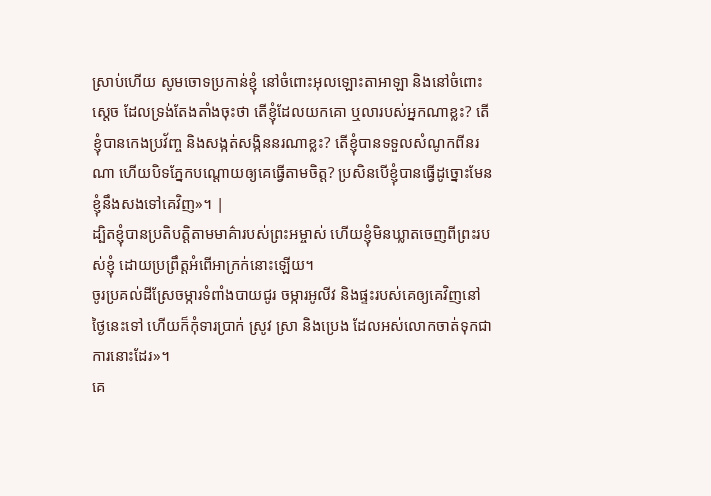ស្រាប់ហើយ សូមចោទប្រកាន់ខ្ញុំ នៅចំពោះអុលឡោះតាអាឡា និងនៅចំពោះស្តេច ដែលទ្រង់តែងតាំងចុះថា តើខ្ញុំដែលយកគោ ឬលារបស់អ្នកណាខ្លះ? តើខ្ញុំបានកេងប្រវ័ញ្ច និងសង្កត់សង្កិននរណាខ្លះ? តើខ្ញុំបានទទួលសំណូកពីនរណា ហើយបិទភ្នែកបណ្តោយឲ្យគេធ្វើតាមចិត្ត? ប្រសិនបើខ្ញុំបានធ្វើដូច្នោះមែន ខ្ញុំនឹងសងទៅគេវិញ»។ |
ដ្បិតខ្ញុំបានប្រតិបត្តិតាមមាគ៌ារបស់ព្រះអម្ចាស់ ហើយខ្ញុំមិនឃ្លាតចេញពីព្រះរបស់ខ្ញុំ ដោយប្រព្រឹត្តអំពើអាក្រក់នោះឡើយ។
ចូរប្រគល់ដីស្រែចម្ការទំពាំងបាយជូរ ចម្ការអូលីវ និងផ្ទះរបស់គេឲ្យគេវិញនៅថ្ងៃនេះទៅ ហើយក៏កុំទារប្រាក់ ស្រូវ ស្រា និងប្រេង ដែលអស់លោកចាត់ទុកជាការនោះដែរ»។
គេ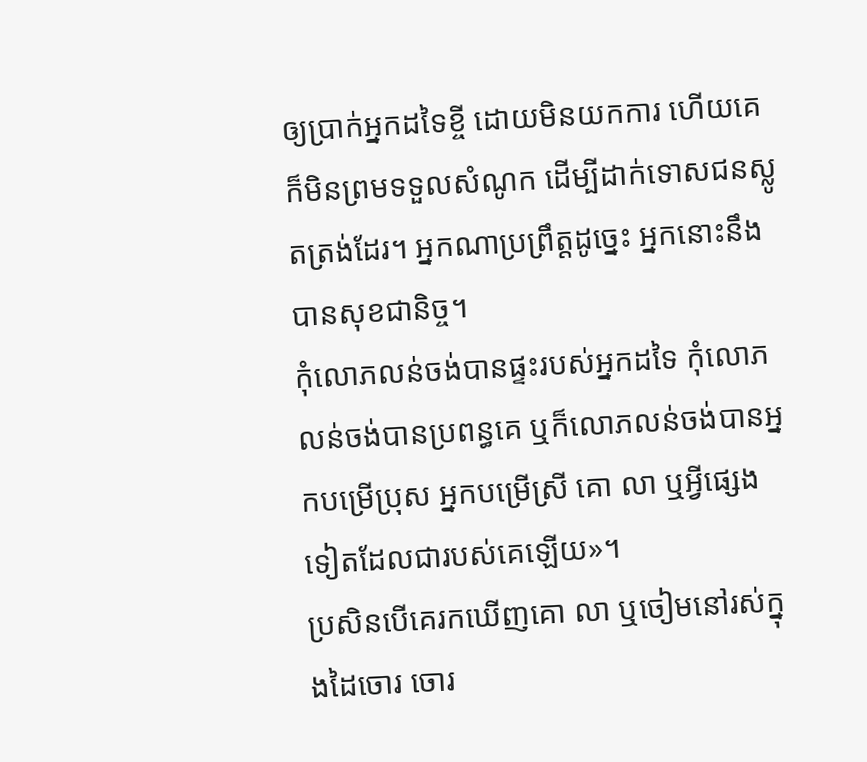ឲ្យប្រាក់អ្នកដទៃខ្ចី ដោយមិនយកការ ហើយគេក៏មិនព្រមទទួលសំណូក ដើម្បីដាក់ទោសជនស្លូតត្រង់ដែរ។ អ្នកណាប្រព្រឹត្តដូច្នេះ អ្នកនោះនឹងបានសុខជានិច្ច។
កុំលោភលន់ចង់បានផ្ទះរបស់អ្នកដទៃ កុំលោភលន់ចង់បានប្រពន្ធគេ ឬក៏លោភលន់ចង់បានអ្នកបម្រើប្រុស អ្នកបម្រើស្រី គោ លា ឬអ្វីផ្សេងទៀតដែលជារបស់គេឡើយ»។
ប្រសិនបើគេរកឃើញគោ លា ឬចៀមនៅរស់ក្នុងដៃចោរ ចោរ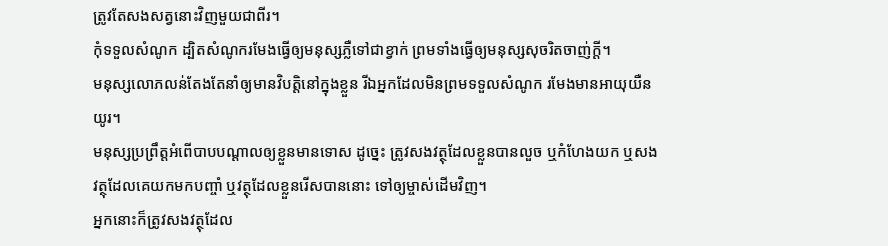ត្រូវតែសងសត្វនោះវិញមួយជាពីរ។
កុំទទួលសំណូក ដ្បិតសំណូករមែងធ្វើឲ្យមនុស្សភ្លឺទៅជាខ្វាក់ ព្រមទាំងធ្វើឲ្យមនុស្សសុចរិតចាញ់ក្ដី។
មនុស្សលោភលន់តែងតែនាំឲ្យមានវិបត្តិនៅក្នុងខ្លួន រីឯអ្នកដែលមិនព្រមទទួលសំណូក រមែងមានអាយុយឺនយូរ។
មនុស្សប្រព្រឹត្តអំពើបាបបណ្ដាលឲ្យខ្លួនមានទោស ដូច្នេះ ត្រូវសងវត្ថុដែលខ្លួនបានលួច ឬកំហែងយក ឬសងវត្ថុដែលគេយកមកបញ្ចាំ ឬវត្ថុដែលខ្លួនរើសបាននោះ ទៅឲ្យម្ចាស់ដើមវិញ។
អ្នកនោះក៏ត្រូវសងវត្ថុដែល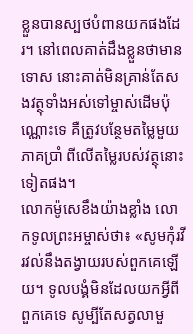ខ្លួនបានស្បថបំពានយកផងដែរ។ នៅពេលគាត់ដឹងខ្លួនថាមានទោស នោះគាត់មិនគ្រាន់តែសងវត្ថុទាំងអស់ទៅម្ចាស់ដើមប៉ុណ្ណោះទេ គឺត្រូវបន្ថែមតម្លៃមួយភាគប្រាំ ពីលើតម្លៃរបស់វត្ថុនោះទៀតផង។
លោកម៉ូសេខឹងយ៉ាងខ្លាំង លោកទូលព្រះអម្ចាស់ថា៖ «សូមកុំរវីរវល់នឹងតង្វាយរបស់ពួកគេឡើយ។ ទូលបង្គំមិនដែលយកអ្វីពីពួកគេទេ សូម្បីតែសត្វលាមួ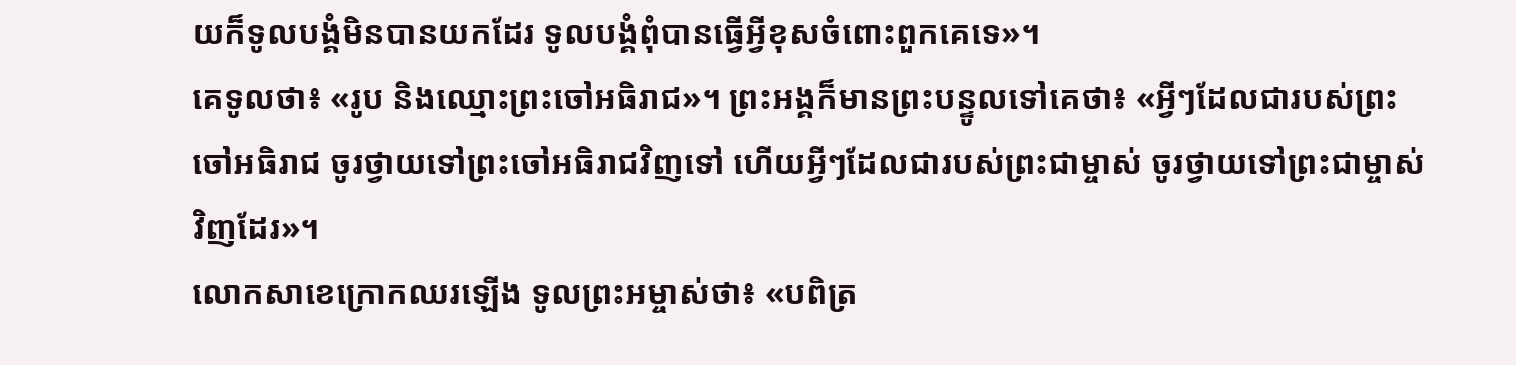យក៏ទូលបង្គំមិនបានយកដែរ ទូលបង្គំពុំបានធ្វើអ្វីខុសចំពោះពួកគេទេ»។
គេទូលថា៖ «រូប និងឈ្មោះព្រះចៅអធិរាជ»។ ព្រះអង្គក៏មានព្រះបន្ទូលទៅគេថា៖ «អ្វីៗដែលជារបស់ព្រះចៅអធិរាជ ចូរថ្វាយទៅព្រះចៅអធិរាជវិញទៅ ហើយអ្វីៗដែលជារបស់ព្រះជាម្ចាស់ ចូរថ្វាយទៅព្រះជាម្ចាស់វិញដែរ»។
លោកសាខេក្រោកឈរឡើង ទូលព្រះអម្ចាស់ថា៖ «បពិត្រ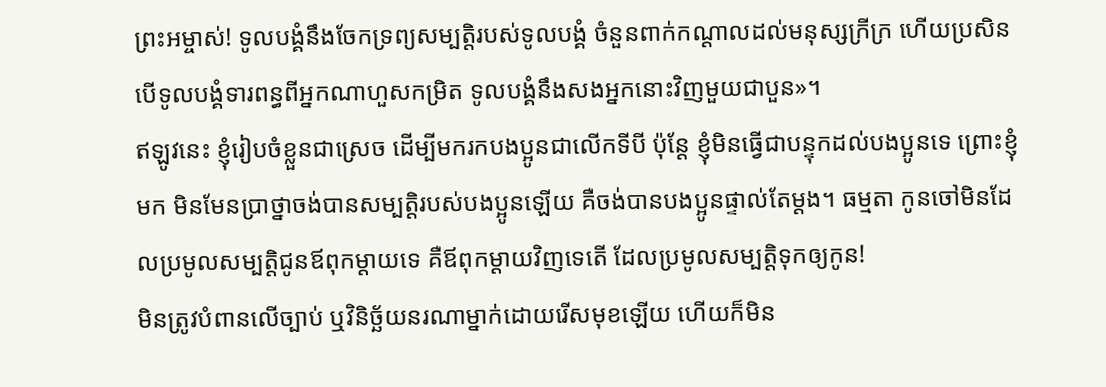ព្រះអម្ចាស់! ទូលបង្គំនឹងចែកទ្រព្យសម្បត្តិរបស់ទូលបង្គំ ចំនួនពាក់កណ្ដាលដល់មនុស្សក្រីក្រ ហើយប្រសិនបើទូលបង្គំទារពន្ធពីអ្នកណាហួសកម្រិត ទូលបង្គំនឹងសងអ្នកនោះវិញមួយជាបួន»។
ឥឡូវនេះ ខ្ញុំរៀបចំខ្លួនជាស្រេច ដើម្បីមករកបងប្អូនជាលើកទីបី ប៉ុន្តែ ខ្ញុំមិនធ្វើជាបន្ទុកដល់បងប្អូនទេ ព្រោះខ្ញុំមក មិនមែនប្រាថ្នាចង់បានសម្បត្តិរបស់បងប្អូនឡើយ គឺចង់បានបងប្អូនផ្ទាល់តែម្ដង។ ធម្មតា កូនចៅមិនដែលប្រមូលសម្បត្តិជូនឪពុកម្ដាយទេ គឺឪពុកម្ដាយវិញទេតើ ដែលប្រមូលសម្បត្តិទុកឲ្យកូន!
មិនត្រូវបំពានលើច្បាប់ ឬវិនិច្ឆ័យនរណាម្នាក់ដោយរើសមុខឡើយ ហើយក៏មិន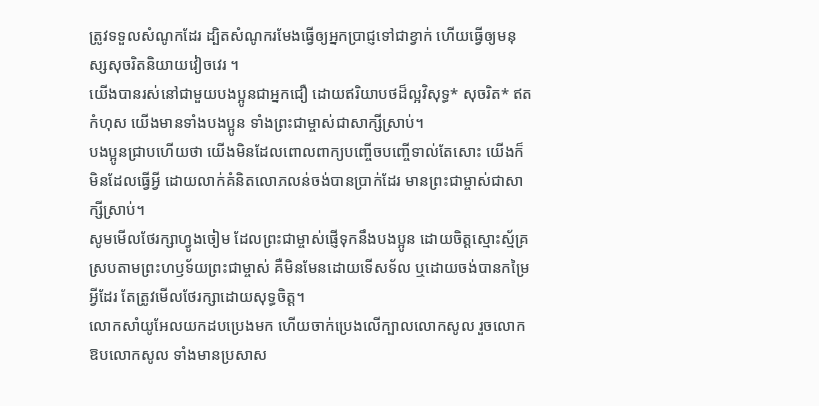ត្រូវទទួលសំណូកដែរ ដ្បិតសំណូករមែងធ្វើឲ្យអ្នកប្រាជ្ញទៅជាខ្វាក់ ហើយធ្វើឲ្យមនុស្សសុចរិតនិយាយវៀចវេរ ។
យើងបានរស់នៅជាមួយបងប្អូនជាអ្នកជឿ ដោយឥរិយាបថដ៏ល្អវិសុទ្ធ* សុចរិត* ឥតកំហុស យើងមានទាំងបងប្អូន ទាំងព្រះជាម្ចាស់ជាសាក្សីស្រាប់។
បងប្អូនជ្រាបហើយថា យើងមិនដែលពោលពាក្យបញ្ចើចបញ្ចើទាល់តែសោះ យើងក៏មិនដែលធ្វើអ្វី ដោយលាក់គំនិតលោភលន់ចង់បានប្រាក់ដែរ មានព្រះជាម្ចាស់ជាសាក្សីស្រាប់។
សូមមើលថែរក្សាហ្វូងចៀម ដែលព្រះជាម្ចាស់ផ្ញើទុកនឹងបងប្អូន ដោយចិត្តស្មោះស្ម័គ្រ ស្របតាមព្រះហឫទ័យព្រះជាម្ចាស់ គឺមិនមែនដោយទើសទ័ល ឬដោយចង់បានកម្រៃអ្វីដែរ តែត្រូវមើលថែរក្សាដោយសុទ្ធចិត្ត។
លោកសាំយូអែលយកដបប្រេងមក ហើយចាក់ប្រេងលើក្បាលលោកសូល រួចលោកឱបលោកសូល ទាំងមានប្រសាស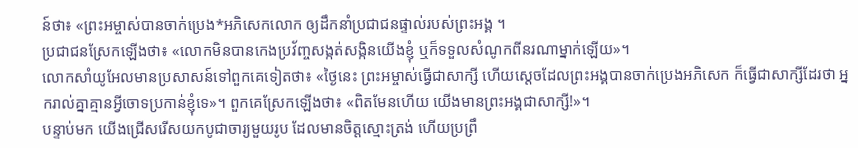ន៍ថា៖ «ព្រះអម្ចាស់បានចាក់ប្រេង*អភិសេកលោក ឲ្យដឹកនាំប្រជាជនផ្ទាល់របស់ព្រះអង្គ ។
ប្រជាជនស្រែកឡើងថា៖ «លោកមិនបានកេងប្រវ័ញ្ចសង្កត់សង្កិនយើងខ្ញុំ ឬក៏ទទួលសំណូកពីនរណាម្នាក់ឡើយ»។
លោកសាំយូអែលមានប្រសាសន៍ទៅពួកគេទៀតថា៖ «ថ្ងៃនេះ ព្រះអម្ចាស់ធ្វើជាសាក្សី ហើយស្ដេចដែលព្រះអង្គបានចាក់ប្រេងអភិសេក ក៏ធ្វើជាសាក្សីដែរថា អ្នករាល់គ្នាគ្មានអ្វីចោទប្រកាន់ខ្ញុំទេ»។ ពួកគេស្រែកឡើងថា៖ «ពិតមែនហើយ យើងមានព្រះអង្គជាសាក្សី!»។
បន្ទាប់មក យើងជ្រើសរើសយកបូជាចារ្យមួយរូប ដែលមានចិត្តស្មោះត្រង់ ហើយប្រព្រឹ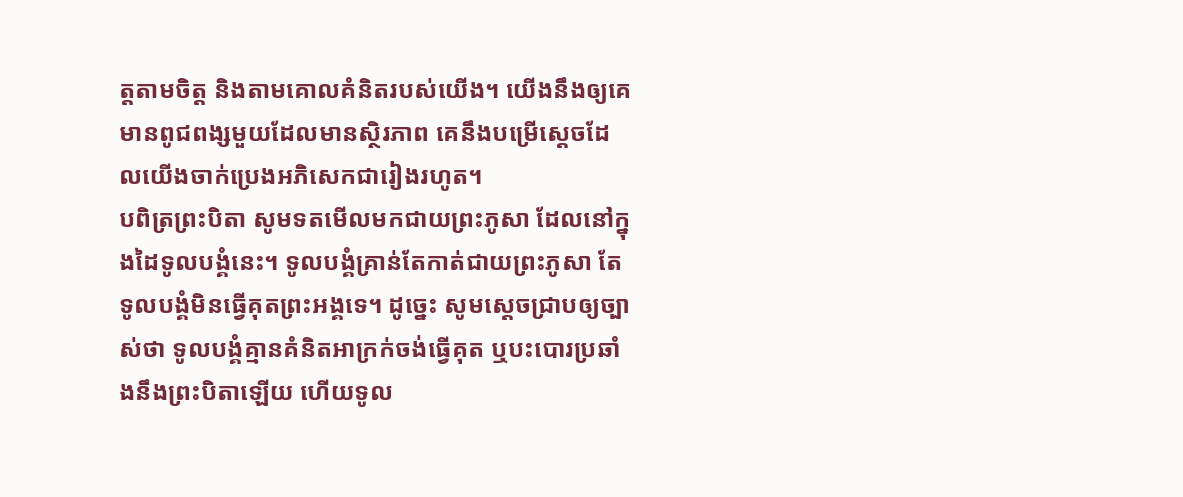ត្តតាមចិត្ត និងតាមគោលគំនិតរបស់យើង។ យើងនឹងឲ្យគេមានពូជពង្សមួយដែលមានស្ថិរភាព គេនឹងបម្រើស្ដេចដែលយើងចាក់ប្រេងអភិសេកជារៀងរហូត។
បពិត្រព្រះបិតា សូមទតមើលមកជាយព្រះភូសា ដែលនៅក្នុងដៃទូលបង្គំនេះ។ ទូលបង្គំគ្រាន់តែកាត់ជាយព្រះភូសា តែទូលបង្គំមិនធ្វើគុតព្រះអង្គទេ។ ដូច្នេះ សូមស្ដេចជ្រាបឲ្យច្បាស់ថា ទូលបង្គំគ្មានគំនិតអាក្រក់ចង់ធ្វើគុត ឬបះបោរប្រឆាំងនឹងព្រះបិតាឡើយ ហើយទូល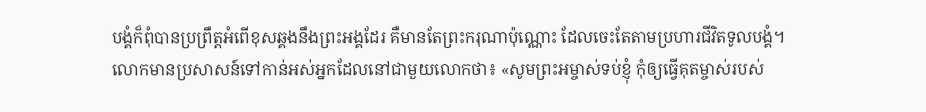បង្គំក៏ពុំបានប្រព្រឹត្តអំពើខុសឆ្គងនឹងព្រះអង្គដែរ គឺមានតែព្រះករុណាប៉ុណ្ណោះ ដែលចេះតែតាមប្រហារជីវិតទូលបង្គំ។
លោកមានប្រសាសន៍ទៅកាន់អស់អ្នកដែលនៅជាមួយលោកថា៖ «សូមព្រះអម្ចាស់ទប់ខ្ញុំ កុំឲ្យធ្វើគុតម្ចាស់របស់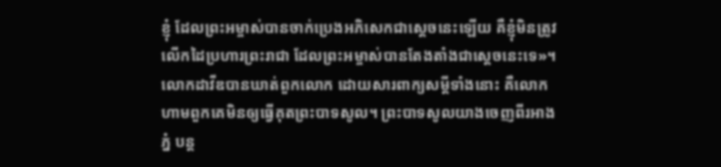ខ្ញុំ ដែលព្រះអម្ចាស់បានចាក់ប្រេងអភិសេកជាស្ដេចនេះឡើយ គឺខ្ញុំមិនត្រូវលើកដៃប្រហារព្រះរាជា ដែលព្រះអម្ចាស់បានតែងតាំងជាស្ដេចនេះទេ»។
លោកដាវីឌបានឃាត់ពួកលោក ដោយសារពាក្យសម្ដីទាំងនោះ គឺលោកហាមពួកគេមិនឲ្យធ្វើគុតព្រះបាទសូល។ ព្រះបាទសូលយាងចេញពីរអាងភ្នំ បន្ត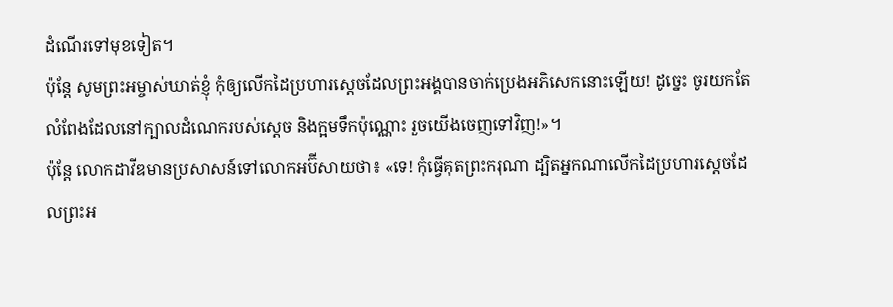ដំណើរទៅមុខទៀត។
ប៉ុន្តែ សូមព្រះអម្ចាស់ឃាត់ខ្ញុំ កុំឲ្យលើកដៃប្រហារស្ដេចដែលព្រះអង្គបានចាក់ប្រេងអភិសេកនោះឡើយ! ដូច្នេះ ចូរយកតែលំពែងដែលនៅក្បាលដំណេករបស់ស្ដេច និងក្អមទឹកប៉ុណ្ណោះ រួចយើងចេញទៅវិញ!»។
ប៉ុន្តែ លោកដាវីឌមានប្រសាសន៍ទៅលោកអប៊ីសាយថា៖ «ទេ! កុំធ្វើគុតព្រះករុណា ដ្បិតអ្នកណាលើកដៃប្រហារស្ដេចដែលព្រះអ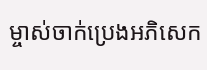ម្ចាស់ចាក់ប្រេងអភិសេក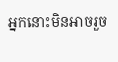អ្នកនោះមិនអាចរួច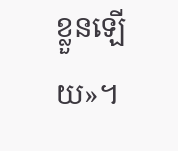ខ្លួនឡើយ»។